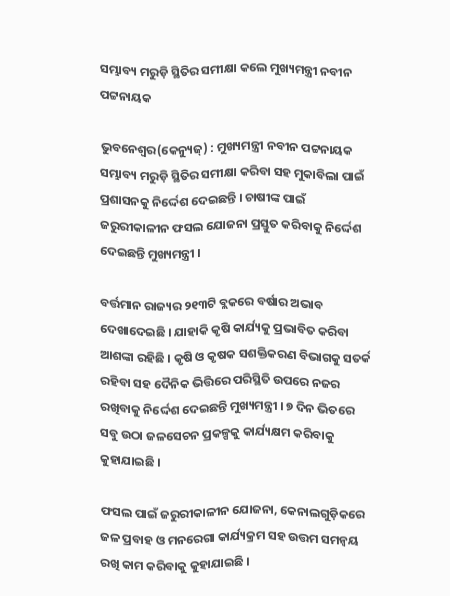ସମ୍ଭାବ୍ୟ ମରୁଡ଼ି ସ୍ଥିତିର ସମୀକ୍ଷା କଲେ ମୁଖ୍ୟମନ୍ତ୍ରୀ ନବୀନ ପଟ୍ଟନାୟକ

ଭୁବନେଶ୍ୱର(କେନ୍ୟୁଜ୍‌) : ମୁଖ୍ୟମନ୍ତ୍ରୀ ନବୀନ ପଟ୍ଟନାୟକ ସମ୍ଭାବ୍ୟ ମରୁଡ଼ି ସ୍ଥିତିର ସମୀକ୍ଷା କରିବା ସହ ମୁକାବିଲା ପାଇଁ ପ୍ରଶାସନକୁ ନିର୍ଦ୍ଦେଶ ଦେଇଛନ୍ତି । ଚାଷୀଙ୍କ ପାଇଁ ଜରୁରୀକାଳୀନ ଫସଲ ଯୋଜନା ପ୍ରସ୍ତୁତ କରିବାକୁ ନିର୍ଦ୍ଦେଶ ଦେଇଛନ୍ତି ମୁଖ୍ୟମନ୍ତ୍ରୀ ।

ବର୍ତ୍ତମାନ ରାଜ୍ୟର ୨୧୩ଟି ବ୍ଲକରେ ବର୍ଷାର ଅଭାବ ଦେଖାଦେଇଛି । ଯାହାକି କୃଷି କାର୍ଯ୍ୟକୁ ପ୍ରଭାବିତ କରିବା ଆଶଙ୍କା ରହିଛି । କୃଷି ଓ କୃଷକ ସଶକ୍ତିକରଣ ବିଭାଗକୁ ସତର୍କ ରହିବା ସହ ଦୈନିକ ଭିତ୍ତିରେ ପରିସ୍ଥିତି ଉପରେ ନଜର ରଖିବାକୁ ନିର୍ଦ୍ଦେଶ ଦେଇଛନ୍ତି ମୁଖ୍ୟମନ୍ତ୍ରୀ । ୭ ଦିନ ଭିତରେ ସବୁ ଉଠା ଜଳସେଚନ ପ୍ରକଳ୍ପକୁ କାର୍ଯ୍ୟକ୍ଷମ କରିବାକୁ କୁହାଯାଇଛି ।

ଫସଲ ପାଇଁ ଜରୁରୀକାଳୀନ ଯୋଜନା, କେନାଲଗୁଡ଼ିକରେ ଜଳ ପ୍ରବାହ ଓ ମନରେଗା କାର୍ଯ୍ୟକ୍ରମ ସହ ଉତ୍ତମ ସମନ୍ଵୟ ରଖି କାମ କରିବାକୁ କୁହାଯାଇଛି ।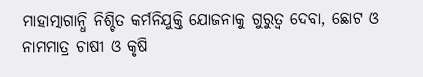ମାହାତ୍ମାଗାନ୍ଧି ନିଶ୍ଚିତ କର୍ମନିଯୁକ୍ତି ଯୋଜନାକୁ ଗୁରୁତ୍ୱ ଦେବା, ଛୋଟ ଓ ନାମମାତ୍ର ଚାଷୀ ଓ କୃଷି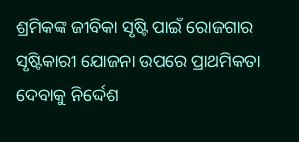ଶ୍ରମିକଙ୍କ ଜୀବିକା ସୃଷ୍ଟି ପାଇଁ ରୋଜଗାର ସୃଷ୍ଟିକାରୀ ଯୋଜନା ଉପରେ ପ୍ରାଥମିକତା ଦେବାକୁ ନିର୍ଦ୍ଦେଶ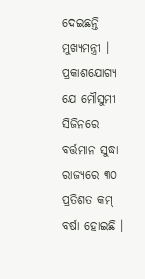ଦେଇଛନ୍ତି ମୁଖ୍ୟମନ୍ତ୍ରୀ । ପ୍ରକାଶଯୋଗ୍ୟ ଯେ ମୌସୁମୀ ସିଜିନରେ ବର୍ତ୍ତମାନ ସୁଦ୍ଧା ରାଜ୍ୟରେ ୩୦ ପ୍ରତିଶତ କମ୍ ବର୍ଷା ହୋଇଛି ।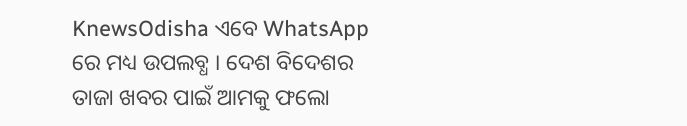KnewsOdisha ଏବେ WhatsApp ରେ ମଧ୍ୟ ଉପଲବ୍ଧ । ଦେଶ ବିଦେଶର ତାଜା ଖବର ପାଇଁ ଆମକୁ ଫଲୋ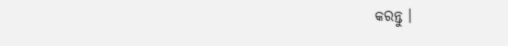କରନ୍ତୁ ।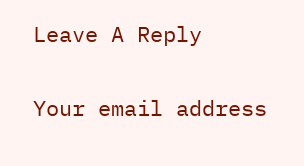Leave A Reply

Your email address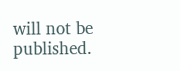will not be published.